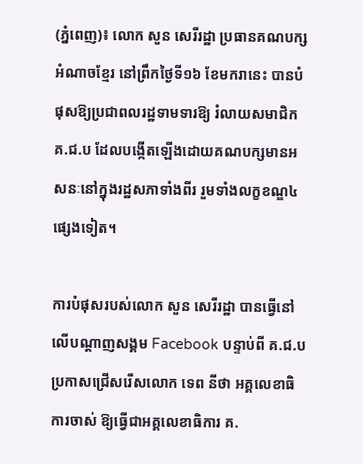(ភ្នំពេញ)៖ លោក សួន សេរីរដ្ឋា ប្រធានគណបក្សអំណាចខ្មែរ នៅព្រឹកថ្ងៃទី១៦ ខែមករានេះ បានបំផុសឱ្យប្រជាពលរដ្ឋទាមទារឱ្យ រំលាយសមាជិក គ.ជ.ប ដែលបង្កើតឡើងដោយគណបក្សមានអសនៈនៅក្នុងរដ្ឋសភាទាំងពីរ រួមទាំងលក្ខខណ្ឌ៤ផ្សេងទៀត។

ការបំផុសរបស់លោក សួន សេរីរដ្ឋា បានធ្វើនៅលើបណ្តាញសង្គម Facebook បន្ទាប់ពី គ.ជ.ប ប្រកាសជ្រើសរើសលោក ទេព នីថា អគ្គលេខាធិការចាស់ ឱ្យធ្វើជាអគ្គលេខាធិការ គ.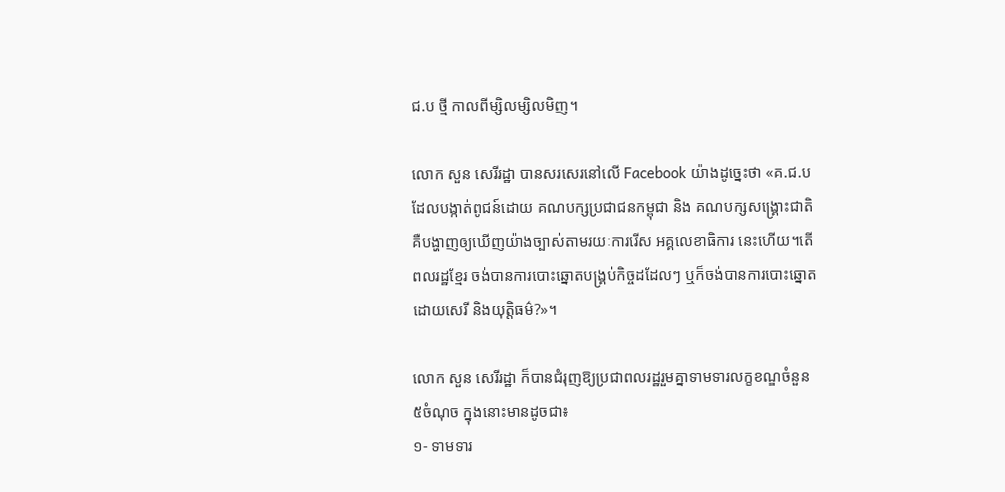ជ.ប ថ្មី កាលពីម្សិលម្សិលមិញ។

លោក សួន សេរីរដ្ឋា បានសរសេរនៅលើ Facebook យ៉ាងដូច្នេះថា «គ.ជ.ប ដែលបង្កាត់ពូជន៍ដោយ គណបក្សប្រជាជនកម្ពុជា និង គណបក្សសង្គ្រោះជាតិ គឺបង្ហាញឲ្យឃើញយ៉ាងច្បាស់តាមរយៈការរើស អគ្គលេខាធិការ នេះហើយ។តើពលរដ្ឋខ្មែរ ចង់បានការបោះឆ្នោតបង្គ្រប់កិច្ចដដែលៗ ឬក៏ចង់បានការបោះឆ្នោតដោយសេរី និងយុត្តិធម៌?»។

លោក សួន សេរីរដ្ឋា ក៏បានជំរុញឱ្យប្រជាពលរដ្ឋរួមគ្នាទាមទារលក្ខខណ្ឌចំនួន៥ចំណុច ក្នុងនោះមានដូចជា៖
១- ទាមទារ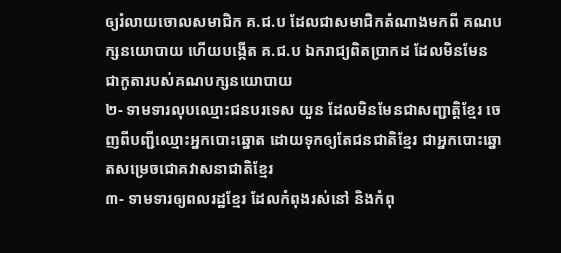ឲ្យរំលាយចោលសមាជិក គ.ជ.ប ដែលជាសមាជិកតំណាងមកពី គណបក្សនយោបាយ ហើយបង្កើត គ.ជ.ប ឯករាជ្យពិតប្រាកដ ដែលមិនមែនជាកូតារបស់គណបក្សនយោបាយ
២- ទាមទារលុបឈ្មោះជនបរទេស យួន ដែលមិនមែនជាសញ្ជាត្តិខ្មែរ ចេញពីបញ្ជីឈ្មោះអ្នកបោះឆ្នោត ដោយទុកឲ្យតែជនជាតិខ្មែរ ជាអ្នកបោះឆ្នោតសម្រេចជោគវាសនាជាតិខ្មែរ
៣- ទាមទារឲ្យពលរដ្ឋខ្មែរ ដែលកំពុងរស់នៅ និងកំពុ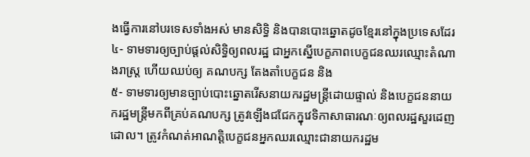ងធ្វើការនៅបរទេសទាំងអស់ មានសិទ្ធិ និងបានបោះឆ្នោតដូចខ្មែរនៅក្នុងប្រទេសដែរ
៤- ទាមទារឲ្យច្បាប់ផ្តល់សិទ្ធិឲ្យពលរដ្ឋ ជាអ្នកស្នើបេក្ខភាពបេក្ខជនឈរឈ្មោះតំណាងរាស្ត្រ ហើយឈប់ឲ្យ គណបក្ស តែងតាំបេក្ខជន និង
៥- ទាមទារឲ្យមានច្បាប់បោះឆ្នោតរើសនាយករដ្ឋមន្ត្រីដោយផ្ទាល់ និងបេក្ខជននាយករដ្ឋមន្ត្រីមកពីគ្រប់គណបក្ស ត្រូវឡើងជជែកក្នុវេទិកាសាធារណៈឲ្យពលរដ្ឋសួរដេញដោល។ ត្រូវកំណត់អាណត្តិបេក្ខជនអ្នកឈរឈ្មោះជានាយករដ្ឋម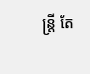ន្ត្រី តែ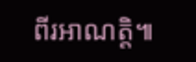ពីរអាណត្តិ៕